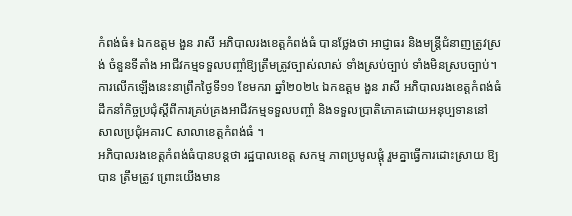កំពង់ធំ៖ ឯកឧត្តម ងួន រាសី អភិបាលរងខេត្តកំពង់ធំ បានថ្លែងថា អាជ្ញាធរ និងមន្ត្រីជំនាញត្រូវស្រង់ ចំនួនទីតាំង អាជីវកម្មទទួលបញ្ចាំឱ្យត្រឹមត្រូវច្បាស់លាស់ ទាំងស្រប់ច្បាប់ ទាំងមិនស្របច្បាប់។ ការលើកឡើងនេះនាព្រឹកថ្ងៃទី១១ ខែមករា ឆ្នាំ២០២៤ ឯកឧត្តម ងួន រាសី អភិបាលរងខេត្តកំពង់ធំ ដឹកនាំកិច្ចប្រជុំស្តីពីការគ្រប់គ្រងអាជីវកម្មទទួលបញ្ចាំ និងទទួលប្រាតិភោគដោយអនុប្បទាននៅសាលប្រជុំអគារC សាលាខេត្តកំពង់ធំ ។
អភិបាលរងខេត្តកំពង់ធំបានបន្តថា រដ្ឋបាលខេត្ត សកម្ម ភាពប្រមូលផ្តុំ រួមគ្នាធ្វើការដោះស្រាយ ឱ្យបាន ត្រឹមត្រូវ ព្រោះយើងមាន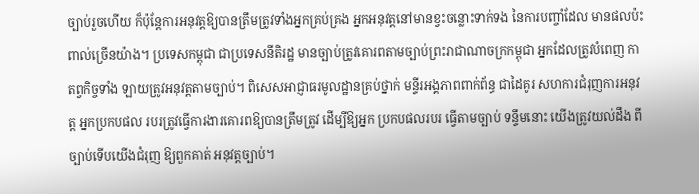ច្បាប់រួចហើយ ក៏ប៉ុន្តែការអនុវត្តឱ្យបានត្រឹមត្រូវទាំងអ្នកគ្រប់គ្រង អ្នកអនុវត្តនៅមានខ្វះចន្លោះទាក់ទង នៃការបញ្ចាំដែល មានផលប៉ះពាល់ច្រើនយ៉ាង។ ប្រទេសកម្ពុជា ជាប្រទេសនីតិរដ្ឋ មានច្បាប់ត្រូវគោរពតាមច្បាប់ព្រះរាជាណាចក្រកម្ពុជា អ្នកដែលត្រូវបំពេញ កាតព្វកិច្ចទាំង ឡាយត្រូវអនុវត្តតាមច្បាប់។ ពិសេសអាជ្ញាធរមូលដ្ឋានគ្រប់ថ្នាក់ មន្ទីរអង្គភាពពាក់ព័ន្ធ ជាដៃគូរ សហការជំរុញការអនុវត្ត អ្នកប្រកបផល របរត្រូវធ្វើការងារគោរពឱ្យបានត្រឹមត្រូវ ដើម្បីឱ្យអ្នក ប្រកបផលរបរ ធ្វើតាមច្បាប់ ទន្ទឹមនោះ យើងត្រូវយល់ដឹង ពីច្បាប់ទើបយើងជំរុញ ឱ្យពួកគាត់ អនុវត្តច្បាប់។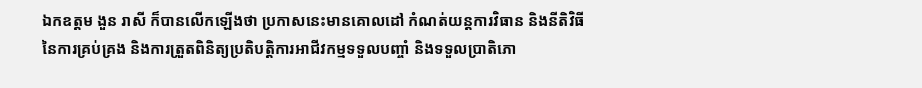ឯកឧត្តម ងួន រាសី ក៏បានលើកឡើងថា ប្រកាសនេះមានគោលដៅ កំណត់យន្តការវិធាន និងនីតិវិធីនៃការគ្រប់គ្រង និងការត្រួតពិនិត្យប្រតិបត្តិការអាជីវកម្មទទួលបញ្ចាំ និងទទួលប្រាតិភោ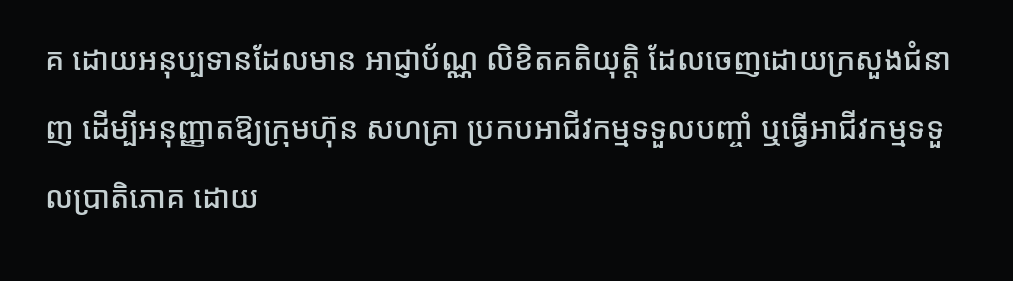គ ដោយអនុប្បទានដែលមាន អាជ្ញាប័ណ្ណ លិខិតគតិយុត្តិ ដែលចេញដោយក្រសួងជំនាញ ដើម្បីអនុញ្ញាតឱ្យក្រុមហ៊ុន សហគ្រា ប្រកបអាជីវកម្មទទួលបញ្ចាំ ឬធ្វើអាជីវកម្មទទួលប្រាតិភោគ ដោយ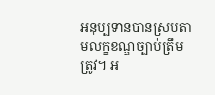អនុប្បទានបានស្របតាមលក្ខខណ្ឌច្បាប់ត្រឹមត្រូវ។ អ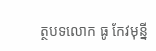ត្ថបទលោក ធូ កែវមុន្នី